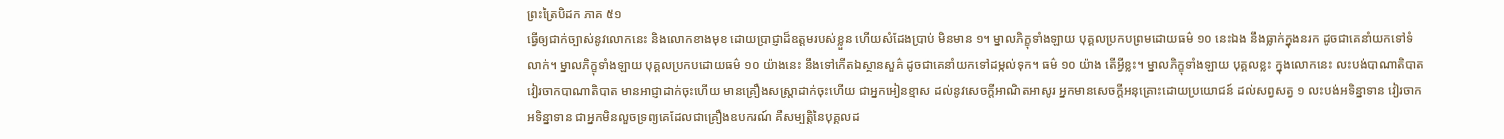ព្រះត្រៃបិដក ភាគ ៥១
ធ្វើឲ្យជាក់ច្បាស់នូវលោកនេះ និងលោកខាងមុខ ដោយប្រាជ្ញាដ៏ឧត្តមរបស់ខ្លួន ហើយសំដែងប្រាប់ មិនមាន ១។ ម្នាលភិក្ខុទាំងឡាយ បុគ្គលប្រកបព្រមដោយធម៌ ១០ នេះឯង នឹងធ្លាក់ក្នុងនរក ដូចជាគេនាំយកទៅទំលាក់។ ម្នាលភិក្ខុទាំងឡាយ បុគ្គលប្រកបដោយធម៌ ១០ យ៉ាងនេះ នឹងទៅកើតឯស្ថានសួគ៌ ដូចជាគេនាំយកទៅដម្កល់ទុក។ ធម៌ ១០ យ៉ាង តើអ្វីខ្លះ។ ម្នាលភិក្ខុទាំងឡាយ បុគ្គលខ្លះ ក្នុងលោកនេះ លះបង់បាណាតិបាត វៀរចាកបាណាតិបាត មានអាជ្ញាដាក់ចុះហើយ មានគ្រឿងសស្រ្តាដាក់ចុះហើយ ជាអ្នកអៀនខ្មាស ដល់នូវសេចក្តីអាណិតអាសូរ អ្នកមានសេចក្តីអនុគ្រោះដោយប្រយោជន៍ ដល់សព្វសត្វ ១ លះបង់អទិន្នាទាន វៀរចាកអទិន្នាទាន ជាអ្នកមិនលួចទ្រព្យគេដែលជាគ្រឿងឧបករណ៍ គឺសម្បត្តិនៃបុគ្គលដ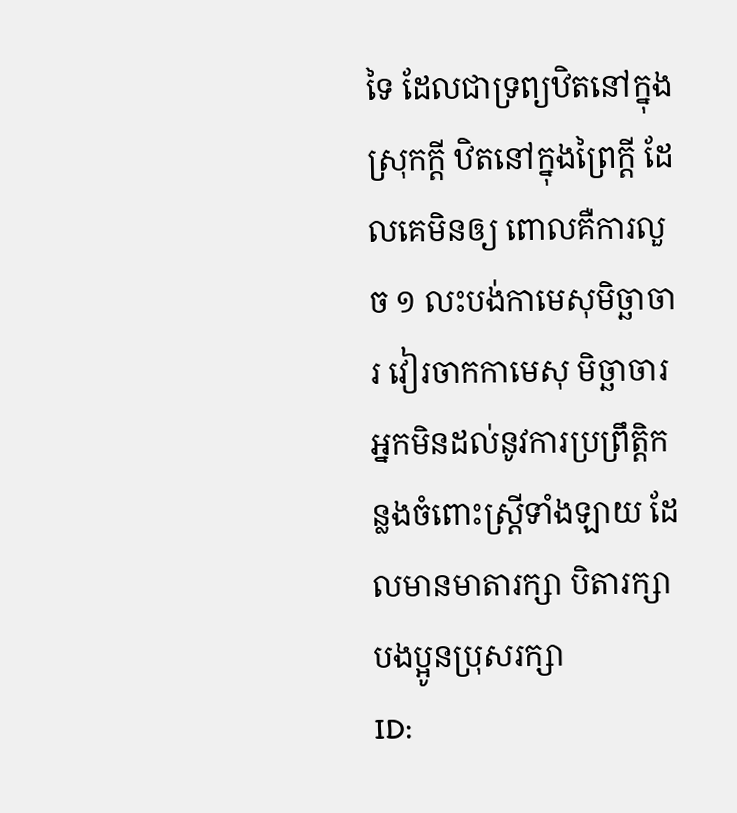ទៃ ដែលជាទ្រព្យឋិតនៅក្នុងស្រុកក្តី ឋិតនៅក្នុងព្រៃក្តី ដែលគេមិនឲ្យ ពោលគឺការលួច ១ លះបង់កាមេសុមិច្ឆាចារ វៀរចាកកាមេសុ មិច្ឆាចារ អ្នកមិនដល់នូវការប្រព្រឹត្តិកន្លងចំពោះស្រ្តីទាំងឡាយ ដែលមានមាតារក្សា បិតារក្សា បងប្អូនប្រុសរក្សា
ID: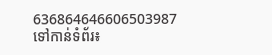636864646606503987
ទៅកាន់ទំព័រ៖